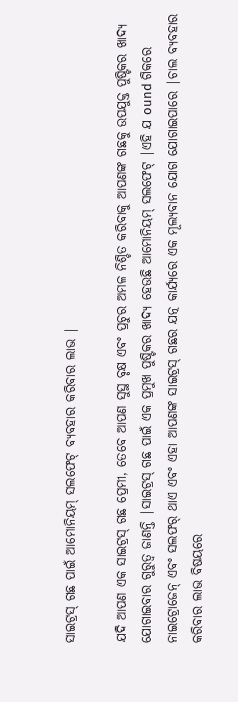ସାଇଟ୍ରସ୍ ଗଛ ପାଇଁ ଆମୋନିୟମ୍ ସଲଫେଟ୍ ବ୍ୟବହାର କରିବାର ଲାଭ |

ଯଦି ଆପଣ ଏକ ସାଇଟ୍ରସ୍ ଗଛ ପ୍ରେମୀ, ତେବେ ଆପଣ ସୁସ୍ଥ ବୃକ୍ଷ ଏବଂ ପ୍ରଚୁର ଅମଳ ନିଶ୍ଚିତ କରିବାକୁ ଆପଣଙ୍କ ଗଛକୁ ଉପଯୁକ୍ତ ପୁଷ୍ଟିକର ଖାଦ୍ୟ ଯୋଗାଇବାର ଗୁରୁତ୍ୱ ଜାଣନ୍ତି |ସାଇଟ୍ରସ୍ ଗଛ ପାଇଁ ଏକ ପ୍ରମୁଖ ପୁଷ୍ଟିକର ଖାଦ୍ୟ ହେଉଛି ଆମୋନିୟମ୍ ସଲଫେଟ୍ |ଏହି ଯ ound ଗିକରେ ନାଇଟ୍ରୋଜେନ୍ ଏବଂ ସଲଫର୍ ଥାଏ ଏବଂ ଏହା ଆପଣଙ୍କ ସାଇଟ୍ରସ୍ ଗଛର ଯତ୍ନ କାର୍ଯ୍ୟରେ ଏକ ମୂଲ୍ୟବାନ ଯୋଗ ଯୋଗାଇପାରେ |ଚାଲ ବ୍ୟବହାର କରିବାର ଲାଭ ବିଷୟରେ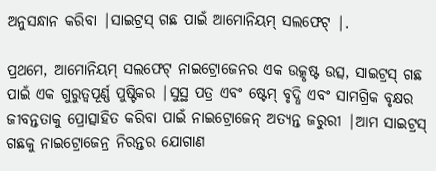ଅନୁସନ୍ଧାନ କରିବା |ସାଇଟ୍ରସ୍ ଗଛ ପାଇଁ ଆମୋନିୟମ୍ ସଲଫେଟ୍ |.

ପ୍ରଥମେ, ଆମୋନିୟମ୍ ସଲଫେଟ୍ ନାଇଟ୍ରୋଜେନର ଏକ ଉତ୍କୃଷ୍ଟ ଉତ୍ସ, ସାଇଟ୍ରସ୍ ଗଛ ପାଇଁ ଏକ ଗୁରୁତ୍ୱପୂର୍ଣ୍ଣ ପୁଷ୍ଟିକର |ସୁସ୍ଥ ପତ୍ର ଏବଂ ଷ୍ଟେମ୍ ବୃଦ୍ଧି ଏବଂ ସାମଗ୍ରିକ ବୃକ୍ଷର ଜୀବନ୍ତତାକୁ ପ୍ରୋତ୍ସାହିତ କରିବା ପାଇଁ ନାଇଟ୍ରୋଜେନ୍ ଅତ୍ୟନ୍ତ ଜରୁରୀ |ଆମ ସାଇଟ୍ରସ୍ ଗଛକୁ ନାଇଟ୍ରୋଜେନ୍ର ନିରନ୍ତର ଯୋଗାଣ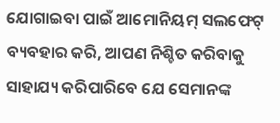ଯୋଗାଇବା ପାଇଁ ଆମୋନିୟମ୍ ସଲଫେଟ୍ ବ୍ୟବହାର କରି, ଆପଣ ନିଶ୍ଚିତ କରିବାକୁ ସାହାଯ୍ୟ କରିପାରିବେ ଯେ ସେମାନଙ୍କ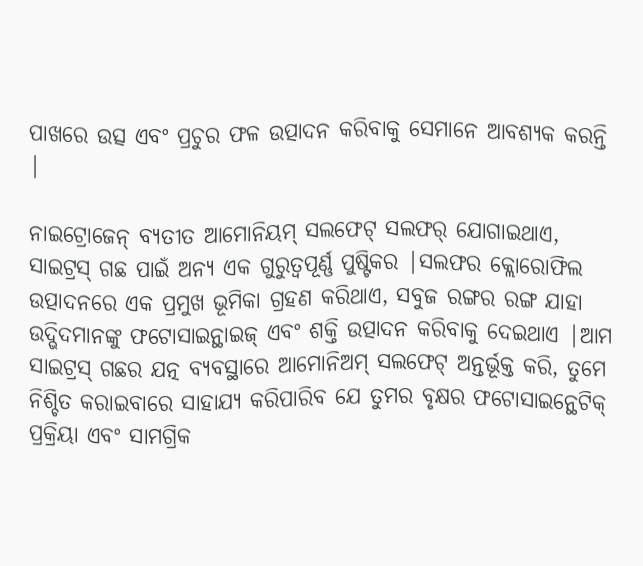ପାଖରେ ଉତ୍ସ ଏବଂ ପ୍ରଚୁର ଫଳ ଉତ୍ପାଦନ କରିବାକୁ ସେମାନେ ଆବଶ୍ୟକ କରନ୍ତି |

ନାଇଟ୍ରୋଜେନ୍ ବ୍ୟତୀତ ଆମୋନିୟମ୍ ସଲଫେଟ୍ ସଲଫର୍ ଯୋଗାଇଥାଏ, ସାଇଟ୍ରସ୍ ଗଛ ପାଇଁ ଅନ୍ୟ ଏକ ଗୁରୁତ୍ୱପୂର୍ଣ୍ଣ ପୁଷ୍ଟିକର |ସଲଫର କ୍ଲୋରୋଫିଲ ଉତ୍ପାଦନରେ ଏକ ପ୍ରମୁଖ ଭୂମିକା ଗ୍ରହଣ କରିଥାଏ, ସବୁଜ ରଙ୍ଗର ରଙ୍ଗ ଯାହା ଉଦ୍ଭିଦମାନଙ୍କୁ ଫଟୋସାଇନ୍ଥାଇଜ୍ ଏବଂ ଶକ୍ତି ଉତ୍ପାଦନ କରିବାକୁ ଦେଇଥାଏ |ଆମ ସାଇଟ୍ରସ୍ ଗଛର ଯତ୍ନ ବ୍ୟବସ୍ଥାରେ ଆମୋନିଅମ୍ ସଲଫେଟ୍ ଅନ୍ତର୍ଭୂକ୍ତ କରି, ତୁମେ ନିଶ୍ଚିତ କରାଇବାରେ ସାହାଯ୍ୟ କରିପାରିବ ଯେ ତୁମର ବୃକ୍ଷର ଫଟୋସାଇନ୍ଥେଟିକ୍ ପ୍ରକ୍ରିୟା ଏବଂ ସାମଗ୍ରିକ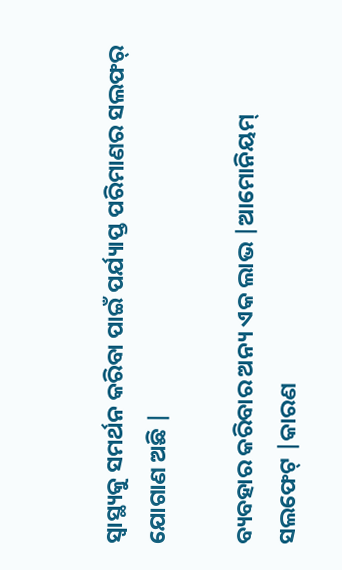ସ୍ୱାସ୍ଥ୍ୟକୁ ସମର୍ଥନ କରିବା ପାଇଁ ପର୍ଯ୍ୟାପ୍ତ ପରିମାଣର ସଲଫର୍ ଯୋଗାଣ ଅଛି |

ବ୍ୟବହାର କରିବାର ଅନ୍ୟ ଏକ ଲାଭ |ଆମୋନିୟମ୍ ସଲଫେଟ୍ |କାରଣ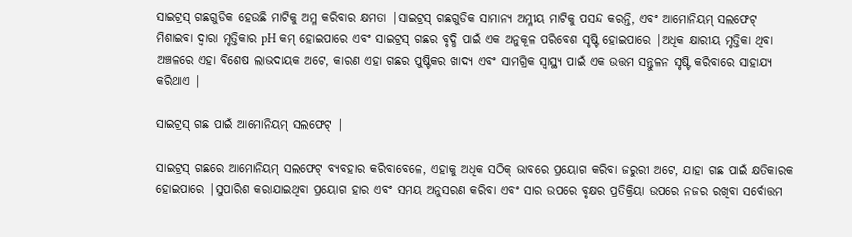ସାଇଟ୍ରସ୍ ଗଛଗୁଡିକ ହେଉଛି ମାଟିକୁ ଅମ୍ଳ କରିବାର କ୍ଷମତା |ସାଇଟ୍ରସ୍ ଗଛଗୁଡିକ ସାମାନ୍ୟ ଅମ୍ଳୀୟ ମାଟିକୁ ପସନ୍ଦ କରନ୍ତି, ଏବଂ ଆମୋନିୟମ୍ ସଲଫେଟ୍ ମିଶାଇବା ଦ୍ୱାରା ମୃତ୍ତିକାର pH କମ୍ ହୋଇପାରେ ଏବଂ ସାଇଟ୍ରସ୍ ଗଛର ବୃଦ୍ଧି ପାଇଁ ଏକ ଅନୁକୂଳ ପରିବେଶ ସୃଷ୍ଟି ହୋଇପାରେ |ଅଧିକ କ୍ଷାରୀୟ ମୃତ୍ତିକା ଥିବା ଅଞ୍ଚଳରେ ଏହା ବିଶେଷ ଲାଭଦାୟକ ଅଟେ, କାରଣ ଏହା ଗଛର ପୁଷ୍ଟିକର ଖାଦ୍ୟ ଏବଂ ସାମଗ୍ରିକ ସ୍ୱାସ୍ଥ୍ୟ ପାଇଁ ଏକ ଉତ୍ତମ ସନ୍ତୁଳନ ସୃଷ୍ଟି କରିବାରେ ସାହାଯ୍ୟ କରିଥାଏ |

ସାଇଟ୍ରସ୍ ଗଛ ପାଇଁ ଆମୋନିୟମ୍ ସଲଫେଟ୍ |

ସାଇଟ୍ରସ୍ ଗଛରେ ଆମୋନିୟମ୍ ସଲଫେଟ୍ ବ୍ୟବହାର କରିବାବେଳେ, ଏହାକୁ ଅଧିକ ସଠିକ୍ ଭାବରେ ପ୍ରୟୋଗ କରିବା ଜରୁରୀ ଅଟେ, ଯାହା ଗଛ ପାଇଁ କ୍ଷତିକାରକ ହୋଇପାରେ |ସୁପାରିଶ କରାଯାଇଥିବା ପ୍ରୟୋଗ ହାର ଏବଂ ସମୟ ଅନୁସରଣ କରିବା ଏବଂ ସାର ଉପରେ ବୃକ୍ଷର ପ୍ରତିକ୍ରିୟା ଉପରେ ନଜର ରଖିବା ସର୍ବୋତ୍ତମ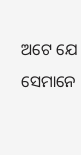ଅଟେ ଯେ ସେମାନେ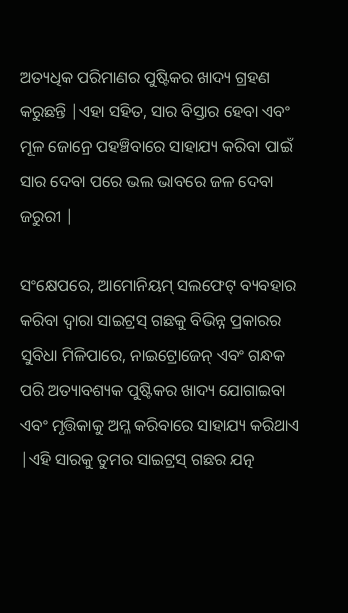ଅତ୍ୟଧିକ ପରିମାଣର ପୁଷ୍ଟିକର ଖାଦ୍ୟ ଗ୍ରହଣ କରୁଛନ୍ତି |ଏହା ସହିତ, ସାର ବିସ୍ତାର ହେବା ଏବଂ ମୂଳ ଜୋନ୍ରେ ପହଞ୍ଚିବାରେ ସାହାଯ୍ୟ କରିବା ପାଇଁ ସାର ଦେବା ପରେ ଭଲ ଭାବରେ ଜଳ ଦେବା ଜରୁରୀ |

ସଂକ୍ଷେପରେ, ଆମୋନିୟମ୍ ସଲଫେଟ୍ ବ୍ୟବହାର କରିବା ଦ୍ୱାରା ସାଇଟ୍ରସ୍ ଗଛକୁ ବିଭିନ୍ନ ପ୍ରକାରର ସୁବିଧା ମିଳିପାରେ, ନାଇଟ୍ରୋଜେନ୍ ଏବଂ ଗନ୍ଧକ ପରି ଅତ୍ୟାବଶ୍ୟକ ପୁଷ୍ଟିକର ଖାଦ୍ୟ ଯୋଗାଇବା ଏବଂ ମୃତ୍ତିକାକୁ ଅମ୍ଳ କରିବାରେ ସାହାଯ୍ୟ କରିଥାଏ |ଏହି ସାରକୁ ତୁମର ସାଇଟ୍ରସ୍ ଗଛର ଯତ୍ନ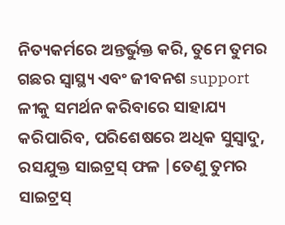ନିତ୍ୟକର୍ମରେ ଅନ୍ତର୍ଭୁକ୍ତ କରି, ତୁମେ ତୁମର ଗଛର ସ୍ୱାସ୍ଥ୍ୟ ଏବଂ ଜୀବନଶ support ଳୀକୁ ସମର୍ଥନ କରିବାରେ ସାହାଯ୍ୟ କରିପାରିବ, ପରିଶେଷରେ ଅଧିକ ସୁସ୍ବାଦୁ, ରସଯୁକ୍ତ ସାଇଟ୍ରସ୍ ଫଳ |ତେଣୁ ତୁମର ସାଇଟ୍ରସ୍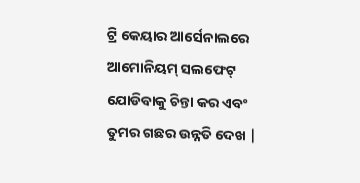ଟ୍ରି କେୟାର ଆର୍ସେନାଲରେ ଆମୋନିୟମ୍ ସଲଫେଟ୍ ଯୋଡିବାକୁ ଚିନ୍ତା କର ଏବଂ ତୁମର ଗଛର ଉନ୍ନତି ଦେଖ |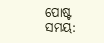ପୋଷ୍ଟ ସମୟ: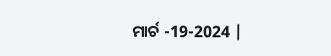ମାର୍ଚ -19-2024 |